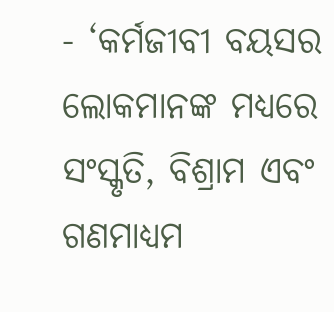- ‘କର୍ମଜୀବୀ ବୟସର ଲୋକମାନଙ୍କ ମଧ୍ୟରେ ସଂସ୍କୃତି, ବିଶ୍ରାମ ଏବଂ ଗଣମାଧ୍ୟମ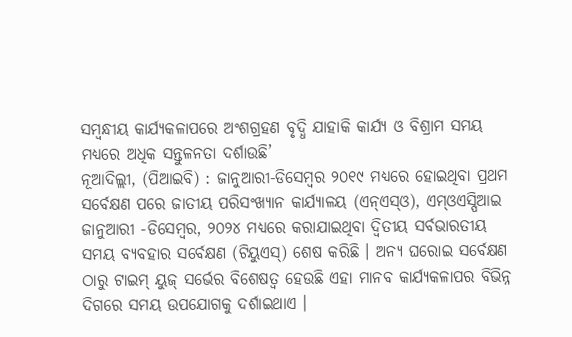ସମ୍ବନ୍ଧୀୟ କାର୍ଯ୍ୟକଳାପରେ ଅଂଶଗ୍ରହଣ ବୃଦ୍ଧି ଯାହାକି କାର୍ଯ୍ୟ ଓ ବିଶ୍ରାମ ସମୟ ମଧ୍ୟରେ ଅଧିକ ସନ୍ତୁଳନତା ଦର୍ଶାଉଛି’
ନୂଆଦିଲ୍ଲୀ, (ପିଆଇବି) : ଜାନୁଆରୀ-ଡିସେମ୍ବର ୨୦୧୯ ମଧ୍ୟରେ ହୋଇଥିବା ପ୍ରଥମ ସର୍ବେକ୍ଷଣ ପରେ ଜାତୀୟ ପରିସଂଖ୍ୟାନ କାର୍ଯ୍ୟାଳୟ (ଏନ୍ଏସ୍ଓ), ଏମ୍ଓଏସ୍ପିଆଇ ଜାନୁଆରୀ -ଡିସେମ୍ବର, ୨୦୨୪ ମଧ୍ୟରେ କରାଯାଇଥିବା ଦ୍ୱିତୀୟ ସର୍ବଭାରତୀୟ ସମୟ ବ୍ୟବହାର ସର୍ବେକ୍ଷଣ (ଟିୟୁଏସ୍) ଶେଷ କରିଛି । ଅନ୍ୟ ଘରୋଇ ସର୍ବେକ୍ଷଣ ଠାରୁ ଟାଇମ୍ ୟୁଜ୍ ସର୍ଭେର ବିଶେଷତ୍ୱ ହେଉଛି ଏହା ମାନବ କାର୍ଯ୍ୟକଳାପର ବିଭିନ୍ନ ଦିଗରେ ସମୟ ଉପଯୋଗକୁ ଦର୍ଶାଇଥାଏ ।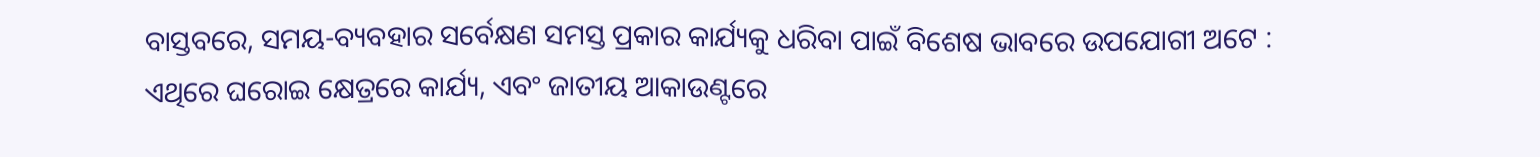ବାସ୍ତବରେ, ସମୟ-ବ୍ୟବହାର ସର୍ବେକ୍ଷଣ ସମସ୍ତ ପ୍ରକାର କାର୍ଯ୍ୟକୁ ଧରିବା ପାଇଁ ବିଶେଷ ଭାବରେ ଉପଯୋଗୀ ଅଟେ : ଏଥିରେ ଘରୋଇ କ୍ଷେତ୍ରରେ କାର୍ଯ୍ୟ, ଏବଂ ଜାତୀୟ ଆକାଉଣ୍ଟରେ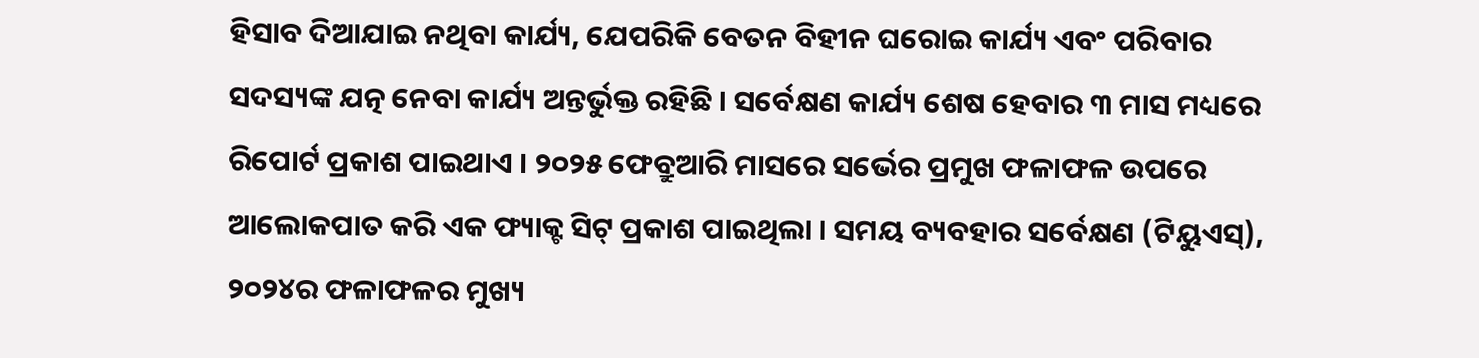ହିସାବ ଦିଆଯାଇ ନଥିବା କାର୍ଯ୍ୟ, ଯେପରିକି ବେତନ ବିହୀନ ଘରୋଇ କାର୍ଯ୍ୟ ଏବଂ ପରିବାର ସଦସ୍ୟଙ୍କ ଯତ୍ନ ନେବା କାର୍ଯ୍ୟ ଅନ୍ତର୍ଭୁକ୍ତ ରହିଛି । ସର୍ବେକ୍ଷଣ କାର୍ଯ୍ୟ ଶେଷ ହେବାର ୩ ମାସ ମଧ୍ୟରେ ରିପୋର୍ଟ ପ୍ରକାଶ ପାଇଥାଏ । ୨୦୨୫ ଫେବ୍ରୁଆରି ମାସରେ ସର୍ଭେର ପ୍ରମୁଖ ଫଳାଫଳ ଉପରେ ଆଲୋକପାତ କରି ଏକ ଫ୍ୟାକ୍ଟ ସିଟ୍ ପ୍ରକାଶ ପାଇଥିଲା । ସମୟ ବ୍ୟବହାର ସର୍ବେକ୍ଷଣ (ଟିୟୁଏସ୍), ୨୦୨୪ର ଫଳାଫଳର ମୁଖ୍ୟ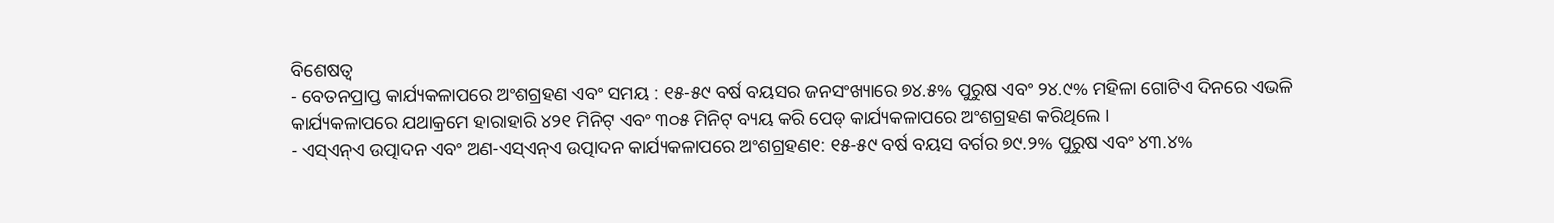ବିଶେଷତ୍ୱ
- ବେତନପ୍ରାପ୍ତ କାର୍ଯ୍ୟକଳାପରେ ଅଂଶଗ୍ରହଣ ଏବଂ ସମୟ : ୧୫-୫୯ ବର୍ଷ ବୟସର ଜନସଂଖ୍ୟାରେ ୭୪.୫% ପୁରୁଷ ଏବଂ ୨୪.୯% ମହିଳା ଗୋଟିଏ ଦିନରେ ଏଭଳି କାର୍ଯ୍ୟକଳାପରେ ଯଥାକ୍ରମେ ହାରାହାରି ୪୨୧ ମିନିଟ୍ ଏବଂ ୩୦୫ ମିନିଟ୍ ବ୍ୟୟ କରି ପେଡ୍ କାର୍ଯ୍ୟକଳାପରେ ଅଂଶଗ୍ରହଣ କରିଥିଲେ ।
- ଏସ୍ଏନ୍ଏ ଉତ୍ପାଦନ ଏବଂ ଅଣ-ଏସ୍ଏନ୍ଏ ଉତ୍ପାଦନ କାର୍ଯ୍ୟକଳାପରେ ଅଂଶଗ୍ରହଣ୧: ୧୫-୫୯ ବର୍ଷ ବୟସ ବର୍ଗର ୭୯.୨% ପୁରୁଷ ଏବଂ ୪୩.୪%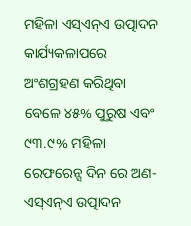ମହିଳା ଏସ୍ଏନ୍ଏ ଉତ୍ପାଦନ କାର୍ଯ୍ୟକଳାପରେ ଅଂଶଗ୍ରହଣ କରିଥିବା ବେଳେ ୪୫% ପୁରୁଷ ଏବଂ ୯୩.୯% ମହିଳା ରେଫରେନ୍ସ ଦିନ ରେ ଅଣ-ଏସ୍ଏନ୍ଏ ଉତ୍ପାଦନ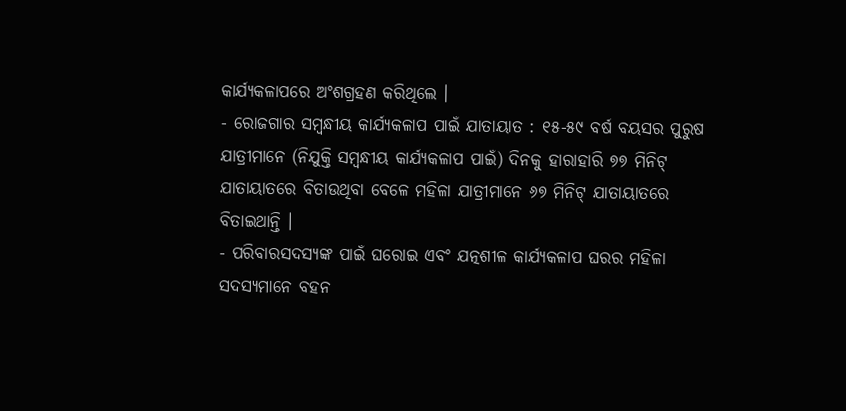କାର୍ଯ୍ୟକଳାପରେ ଅଂଶଗ୍ରହଣ କରିଥିଲେ ।
- ରୋଜଗାର ସମ୍ବନ୍ଧୀୟ କାର୍ଯ୍ୟକଳାପ ପାଇଁ ଯାତାୟାତ : ୧୫-୫୯ ବର୍ଷ ବୟସର ପୁରୁଷ ଯାତ୍ରୀମାନେ (ନିଯୁକ୍ତି ସମ୍ବନ୍ଧୀୟ କାର୍ଯ୍ୟକଳାପ ପାଇଁ) ଦିନକୁ ହାରାହାରି ୭୭ ମିନିଟ୍ ଯାତାୟାତରେ ବିତାଉଥିବା ବେଳେ ମହିଳା ଯାତ୍ରୀମାନେ ୬୭ ମିନିଟ୍ ଯାତାୟାତରେ ବିତାଇଥାନ୍ତି ।
- ପରିବାରସଦସ୍ୟଙ୍କ ପାଇଁ ଘରୋଇ ଏବଂ ଯତ୍ନଶୀଳ କାର୍ଯ୍ୟକଳାପ ଘରର ମହିଳା ସଦସ୍ୟମାନେ ବହନ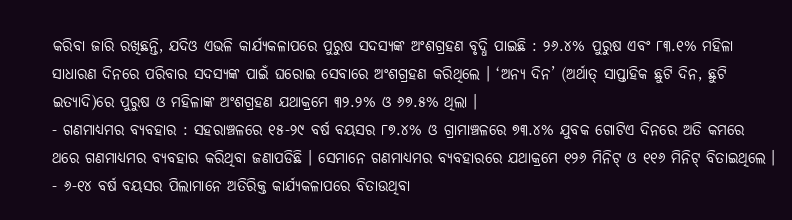କରିବା ଜାରି ରଖିଛନ୍ତି, ଯଦିଓ ଏଭଳି କାର୍ଯ୍ୟକଳାପରେ ପୁରୁଷ ସଦସ୍ୟଙ୍କ ଅଂଶଗ୍ରହଣ ବୃଦ୍ଧି ପାଇଛି : ୨୬.୪% ପୁରୁଷ ଏବଂ ୮୩.୧% ମହିଳା ସାଧାରଣ ଦିନରେ ପରିବାର ସଦସ୍ୟଙ୍କ ପାଇଁ ଘରୋଇ ସେବାରେ ଅଂଶଗ୍ରହଣ କରିଥିଲେ । ‘ଅନ୍ୟ ଦିନ’ (ଅର୍ଥାତ୍ ସାପ୍ତାହିକ ଛୁଟି ଦିନ, ଛୁଟି ଇତ୍ୟାଦି)ରେ ପୁରୁଷ ଓ ମହିଳାଙ୍କ ଅଂଶଗ୍ରହଣ ଯଥାକ୍ରମେ ୩୨.୨% ଓ ୬୭.୫% ଥିଲା ।
- ଗଣମାଧ୍ୟମର ବ୍ୟବହାର : ସହରାଞ୍ଚଳରେ ୧୫-୨୯ ବର୍ଷ ବୟସର ୮୭.୪% ଓ ଗ୍ରାମାଞ୍ଚଳରେ ୭୩.୪% ଯୁବକ ଗୋଟିଏ ଦିନରେ ଅତି କମରେ ଥରେ ଗଣମାଧ୍ୟମର ବ୍ୟବହାର କରିଥିବା ଜଣାପଡିଛି । ସେମାନେ ଗଣମାଧ୍ୟମର ବ୍ୟବହାରରେ ଯଥାକ୍ରମେ ୧୨୬ ମିନିଟ୍ ଓ ୧୧୬ ମିନିଟ୍ ବିତାଇଥିଲେ ।
- ୬-୧୪ ବର୍ଷ ବୟସର ପିଲାମାନେ ଅତିରିକ୍ତ କାର୍ଯ୍ୟକଳାପରେ ବିତାଉଥିବା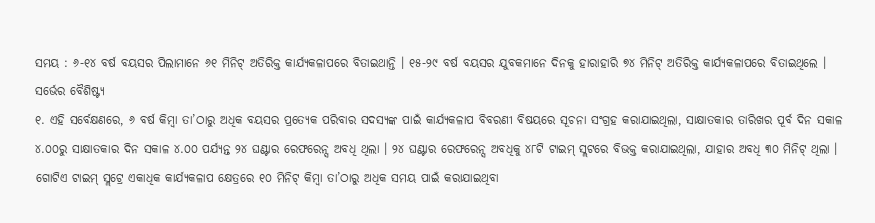ସମୟ : ୬-୧୪ ବର୍ଷ ବୟସର ପିଲାମାନେ ୬୧ ମିନିଟ୍ ଅତିରିକ୍ତ କାର୍ଯ୍ୟକଳାପରେ ବିତାଇଥାନ୍ତି । ୧୫-୨୯ ବର୍ଷ ବୟସର ଯୁବକମାନେ ଦିନକୁ ହାରାହାରି ୭୪ ମିନିଟ୍ ଅତିରିକ୍ତ କାର୍ଯ୍ୟକଳାପରେ ବିତାଇଥିଲେ ।
ସର୍ଭେର ବୈଶିଷ୍ଟ୍ୟ
୧. ଏହି ସର୍ବେକ୍ଷଣରେ, ୬ ବର୍ଷ କିମ୍ବା ତା’ଠାରୁ ଅଧିକ ବୟସର ପ୍ରତ୍ୟେକ ପରିବାର ସଦସ୍ୟଙ୍କ ପାଇଁ କାର୍ଯ୍ୟକଳାପ ବିବରଣୀ ବିଷୟରେ ସୂଚନା ସଂଗ୍ରହ କରାଯାଇଥିଲା, ସାକ୍ଷାତକାର ତାରିଖର ପୂର୍ବ ଦିନ ସକାଳ ୪.୦୦ରୁ ସାକ୍ଷାତକାର ଦିନ ସକାଳ ୪.୦୦ ପର୍ଯ୍ୟନ୍ତ ୨୪ ଘଣ୍ଟାର ରେଫରେନ୍ସ ଅବଧି ଥିଲା । ୨୪ ଘଣ୍ଟାର ରେଫରେନ୍ସ ଅବଧିକୁ ୪୮ଟି ଟାଇମ୍ ସ୍ଲଟରେ ବିଭକ୍ତ କରାଯାଇଥିଲା, ଯାହାର ଅବଧି ୩୦ ମିନିଟ୍ ଥିଲା । ଗୋଟିଏ ଟାଇମ୍ ସ୍ଲଟ୍ରେ ଏକାଧିକ କାର୍ଯ୍ୟକଳାପ କ୍ଷେତ୍ରରେ ୧୦ ମିନିଟ୍ କିମ୍ବା ତା’ଠାରୁ ଅଧିକ ସମୟ ପାଇଁ କରାଯାଇଥିବା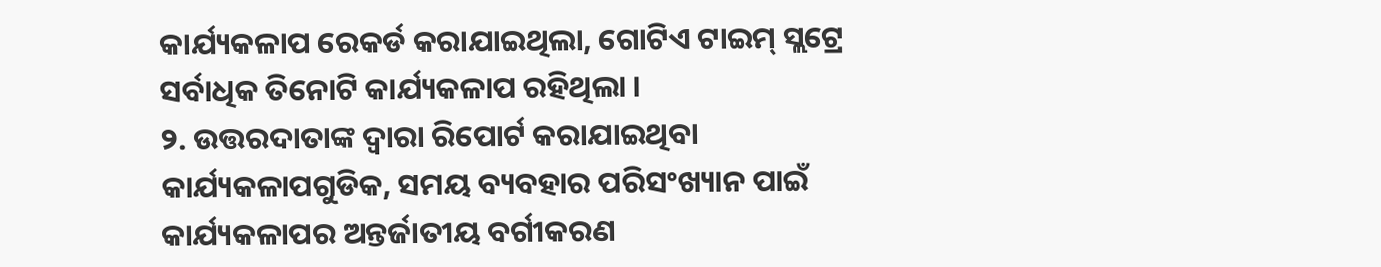କାର୍ଯ୍ୟକଳାପ ରେକର୍ଡ କରାଯାଇଥିଲା, ଗୋଟିଏ ଟାଇମ୍ ସ୍ଲଟ୍ରେ ସର୍ବାଧିକ ତିନୋଟି କାର୍ଯ୍ୟକଳାପ ରହିଥିଲା ।
୨. ଉତ୍ତରଦାତାଙ୍କ ଦ୍ୱାରା ରିପୋର୍ଟ କରାଯାଇଥିବା କାର୍ଯ୍ୟକଳାପଗୁଡିକ, ସମୟ ବ୍ୟବହାର ପରିସଂଖ୍ୟାନ ପାଇଁ କାର୍ଯ୍ୟକଳାପର ଅନ୍ତର୍ଜାତୀୟ ବର୍ଗୀକରଣ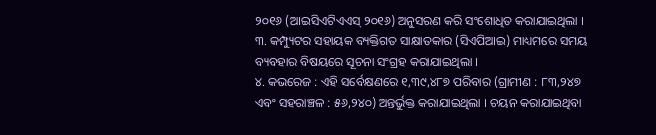୨୦୧୬ (ଆଇସିଏଟିଏଏସ୍ ୨୦୧୬) ଅନୁସରଣ କରି ସଂଶୋଧିତ କରାଯାଇଥିଲା ।
୩. କମ୍ପ୍ୟୁଟର ସହାୟକ ବ୍ୟକ୍ତିଗତ ସାକ୍ଷାତକାର (ସିଏପିଆଇ) ମାଧ୍ୟମରେ ସମୟ ବ୍ୟବହାର ବିଷୟରେ ସୂଚନା ସଂଗ୍ରହ କରାଯାଇଥିଲା ।
୪. କଭରେଜ : ଏହି ସର୍ବେକ୍ଷଣରେ ୧,୩୯,୪୮୭ ପରିବାର (ଗ୍ରାମୀଣ : ୮୩,୨୪୭ ଏବଂ ସହରାଞ୍ଚଳ : ୫୬,୨୪୦) ଅନ୍ତର୍ଭୁକ୍ତ କରାଯାଇଥିଲା । ଚୟନ କରାଯାଇଥିବା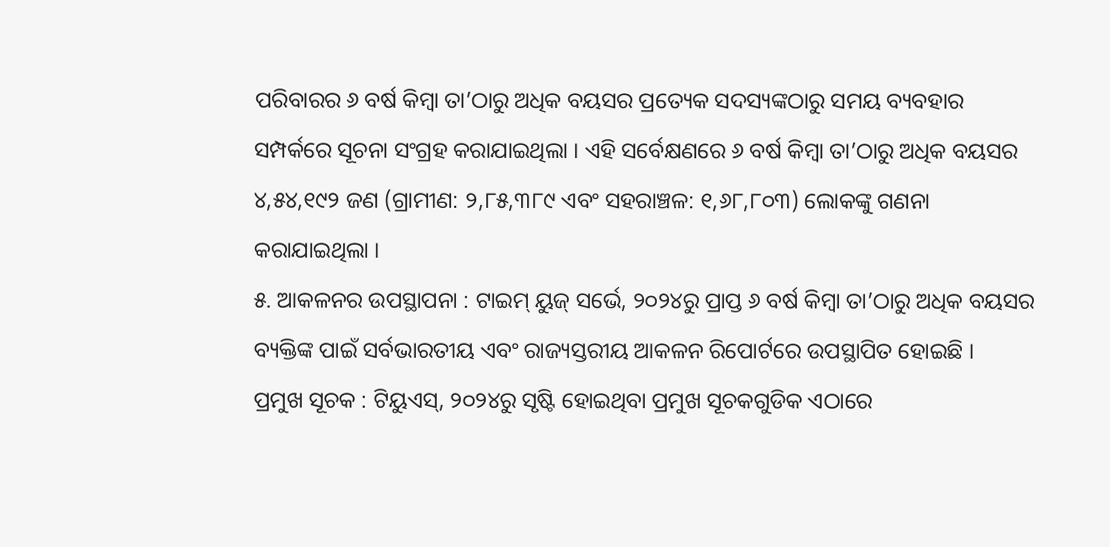ପରିବାରର ୬ ବର୍ଷ କିମ୍ବା ତା’ଠାରୁ ଅଧିକ ବୟସର ପ୍ରତ୍ୟେକ ସଦସ୍ୟଙ୍କଠାରୁ ସମୟ ବ୍ୟବହାର ସମ୍ପର୍କରେ ସୂଚନା ସଂଗ୍ରହ କରାଯାଇଥିଲା । ଏହି ସର୍ବେକ୍ଷଣରେ ୬ ବର୍ଷ କିମ୍ବା ତା’ଠାରୁ ଅଧିକ ବୟସର ୪,୫୪,୧୯୨ ଜଣ (ଗ୍ରାମୀଣ: ୨,୮୫,୩୮୯ ଏବଂ ସହରାଞ୍ଚଳ: ୧,୬୮,୮୦୩) ଲୋକଙ୍କୁ ଗଣନା କରାଯାଇଥିଲା ।
୫. ଆକଳନର ଉପସ୍ଥାପନା : ଟାଇମ୍ ୟୁଜ୍ ସର୍ଭେ, ୨୦୨୪ରୁ ପ୍ରାପ୍ତ ୬ ବର୍ଷ କିମ୍ବା ତା’ଠାରୁ ଅଧିକ ବୟସର ବ୍ୟକ୍ତିଙ୍କ ପାଇଁ ସର୍ବଭାରତୀୟ ଏବଂ ରାଜ୍ୟସ୍ତରୀୟ ଆକଳନ ରିପୋର୍ଟରେ ଉପସ୍ଥାପିତ ହୋଇଛି ।
ପ୍ରମୁଖ ସୂଚକ : ଟିୟୁଏସ୍, ୨୦୨୪ରୁ ସୃଷ୍ଟି ହୋଇଥିବା ପ୍ରମୁଖ ସୂଚକଗୁଡିକ ଏଠାରେ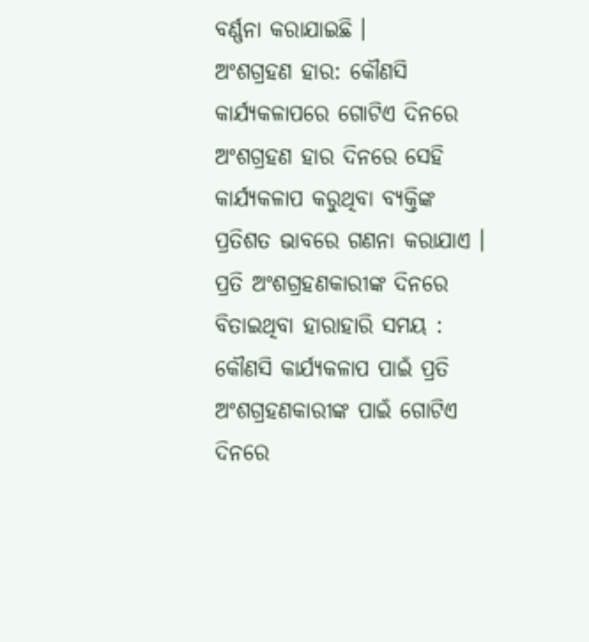ବର୍ଣ୍ଣନା କରାଯାଇଛି ।
ଅଂଶଗ୍ରହଣ ହାର: କୌଣସି କାର୍ଯ୍ୟକଳାପରେ ଗୋଟିଏ ଦିନରେ ଅଂଶଗ୍ରହଣ ହାର ଦିନରେ ସେହି କାର୍ଯ୍ୟକଳାପ କରୁଥିବା ବ୍ୟକ୍ତିଙ୍କ ପ୍ରତିଶତ ଭାବରେ ଗଣନା କରାଯାଏ ।
ପ୍ରତି ଅଂଶଗ୍ରହଣକାରୀଙ୍କ ଦିନରେ ବିତାଇଥିବା ହାରାହାରି ସମୟ : କୌଣସି କାର୍ଯ୍ୟକଳାପ ପାଇଁ ପ୍ରତି ଅଂଶଗ୍ରହଣକାରୀଙ୍କ ପାଇଁ ଗୋଟିଏ ଦିନରେ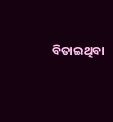ବିତାଇଥିବା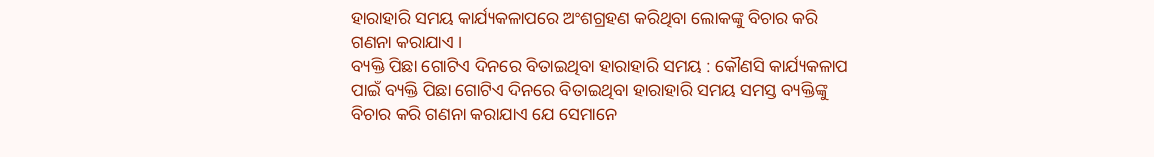ହାରାହାରି ସମୟ କାର୍ଯ୍ୟକଳାପରେ ଅଂଶଗ୍ରହଣ କରିଥିବା ଲୋକଙ୍କୁ ବିଚାର କରି ଗଣନା କରାଯାଏ ।
ବ୍ୟକ୍ତି ପିଛା ଗୋଟିଏ ଦିନରେ ବିତାଇଥିବା ହାରାହାରି ସମୟ : କୌଣସି କାର୍ଯ୍ୟକଳାପ ପାଇଁ ବ୍ୟକ୍ତି ପିଛା ଗୋଟିଏ ଦିନରେ ବିତାଇଥିବା ହାରାହାରି ସମୟ ସମସ୍ତ ବ୍ୟକ୍ତିଙ୍କୁ ବିଚାର କରି ଗଣନା କରାଯାଏ ଯେ ସେମାନେ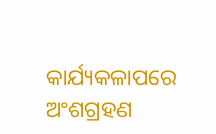କାର୍ଯ୍ୟକଳାପରେ ଅଂଶଗ୍ରହଣ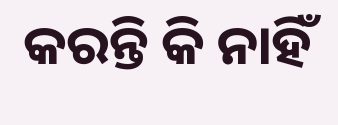କରନ୍ତି କି ନାହିଁ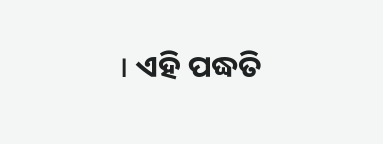। ଏହି ପଦ୍ଧତି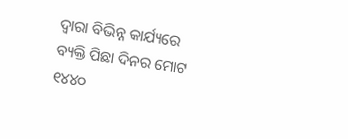ଦ୍ୱାରା ବିଭିନ୍ନ କାର୍ଯ୍ୟରେ ବ୍ୟକ୍ତି ପିଛା ଦିନର ମୋଟ ୧୪୪୦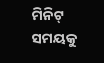ମିନିଟ୍ ସମୟକୁ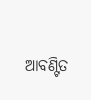ଆବଣ୍ଟିତ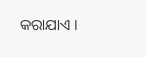କରାଯାଏ ।